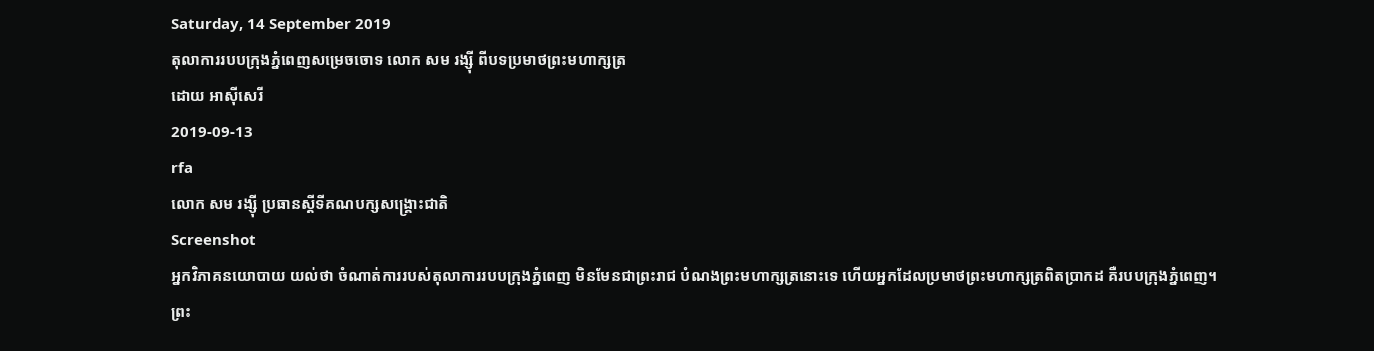Saturday, 14 September 2019
តុលាការរបបក្រុងភ្នំពេញសម្រេចចោទ លោក សម រង្ស៊ី ពីបទប្រមាថព្រះមហាក្សត្រ
ដោយ អាស៊ីសេរី
2019-09-13
rfa
លោក សម រង្ស៊ី ប្រធានស្ដីទីគណបក្សសង្គ្រោះជាតិ
Screenshot
អ្នកវិភាគនយោបាយ យល់ថា ចំណាត់ការរបស់តុលាការរបបក្រុងភ្នំពេញ មិនមែនជាព្រះរាជ បំណងព្រះមហាក្សត្រនោះទេ ហើយអ្នកដែលប្រមាថព្រះមហាក្សត្រពិតប្រាកដ គឺរបបក្រុងភ្នំពេញ។
ព្រះ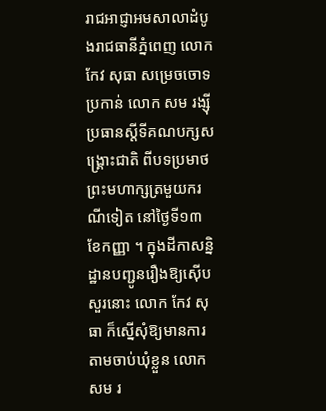រាជអាជ្ញាអមសាលាដំបូងរាជធានីភ្នំពេញ លោក កែវ សុធា សម្រេចចោទប្រកាន់ លោក សម រង្ស៊ី ប្រធានស្តីទីគណបក្សសង្គ្រោះជាតិ ពីបទប្រមាថព្រះមហាក្សត្រមួយករណីទៀត នៅថ្ងៃទី១៣ ខែកញ្ញា ។ ក្នុងដីកាសន្និដ្ឋានបញ្ជូនរឿងឱ្យស៊ើបសួរនោះ លោក កែវ សុធា ក៏ស្នើសុំឱ្យមានការតាមចាប់ឃុំខ្លួន លោក សម រ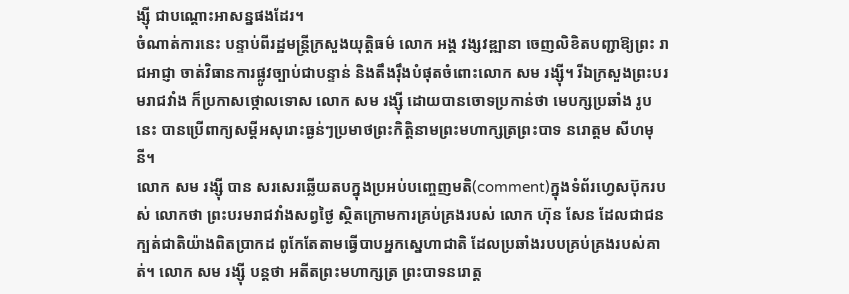ង្ស៊ី ជាបណ្ដោះអាសន្នផងដែរ។
ចំណាត់ការនេះ បន្ទាប់ពីរដ្ឋមន្ត្រីក្រសួងយុត្តិធម៌ លោក អង្គ វង្សវឌ្ឍានា ចេញលិខិតបញ្ជាឱ្យព្រះ រាជអាជ្ញា ចាត់វិធានការផ្លូវច្បាប់ជាបន្ទាន់ និងតឹងរ៉ឹងបំផុតចំពោះលោក សម រង្ស៊ី។ រីឯក្រសួងព្រះបរមរាជវាំង ក៏ប្រកាសថ្កោលទោស លោក សម រង្ស៊ី ដោយបានចោទប្រកាន់ថា មេបក្សប្រឆាំង រូបនេះ បានប្រើពាក្យសម្តីអសុរោះធ្ងន់ៗប្រមាថព្រះកិត្តិនាមព្រះមហាក្សត្រព្រះបាទ នរោត្តម សីហមុនី។
លោក សម រង្ស៊ី បាន សរសេរឆ្លើយតបក្នុងប្រអប់បញ្ចេញមតិ(comment)ក្នុងទំព័រហ្វេសប៊ុករបស់ លោកថា ព្រះបរមរាជវាំងសព្វថ្ងៃ ស្ថិតក្រោមការគ្រប់គ្រងរបស់ លោក ហ៊ុន សែន ដែលជាជន ក្បត់ជាតិយ៉ាងពិតប្រាកដ ពូកែតែតាមធ្វើបាបអ្នកស្នេហាជាតិ ដែលប្រឆាំងរបបគ្រប់គ្រងរបស់គាត់។ លោក សម រង្ស៊ី បន្តថា អតីតព្រះមហាក្សត្រ ព្រះបាទនរោត្ត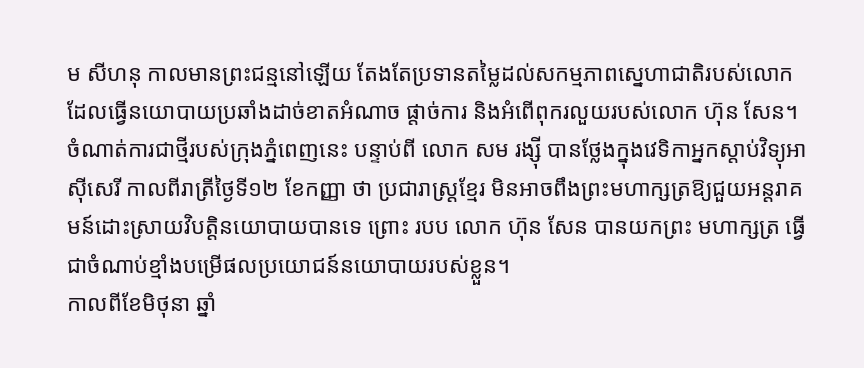ម សីហនុ កាលមានព្រះជន្មនៅឡើយ តែងតែប្រទានតម្លៃដល់សកម្មភាពស្នេហាជាតិរបស់លោក ដែលធ្វើនយោបាយប្រឆាំងដាច់ខាតអំណាច ផ្ដាច់ការ និងអំពើពុករលួយរបស់លោក ហ៊ុន សែន។
ចំណាត់ការជាថ្មីរបស់ក្រុងភ្នំពេញនេះ បន្ទាប់ពី លោក សម រង្ស៊ី បានថ្លែងក្នុងវេទិកាអ្នកស្តាប់វិទ្យុអាស៊ីសេរី កាលពីរាត្រីថ្ងៃទី១២ ខែកញ្ញា ថា ប្រជារាស្ត្រខ្មែរ មិនអាចពឹងព្រះមហាក្សត្រឱ្យជួយអន្តរាគមន៍ដោះស្រាយវិបត្តិនយោបាយបានទេ ព្រោះ របប លោក ហ៊ុន សែន បានយកព្រះ មហាក្សត្រ ធ្វើជាចំណាប់ខ្មាំងបម្រើផលប្រយោជន៍នយោបាយរបស់ខ្លួន។
កាលពីខែមិថុនា ឆ្នាំ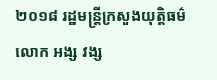២០១៨ រដ្ឋមន្ត្រីក្រសួងយុត្តិធម៌ លោក អង្ស វង្ស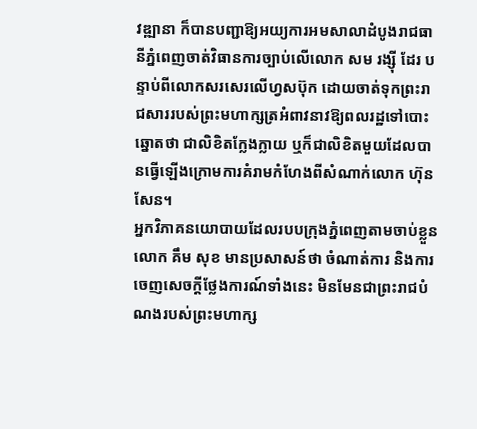វឌ្ឍានា ក៏បានបញ្ជាឱ្យអយ្យការអមសាលាដំបូងរាជធានីភ្នំពេញចាត់វិធានការច្បាប់លើលោក សម រង្ស៊ី ដែរ បន្ទាប់ពីលោកសរសេរលើហ្វសប៊ុក ដោយចាត់ទុកព្រះរាជសាររបស់ព្រះមហាក្សត្រអំពាវនាវឱ្យពលរដ្ឋទៅបោះឆ្នោតថា ជាលិខិតក្លែងក្លាយ ឬក៏ជាលិខិតមួយដែលបានធ្វើឡើងក្រោមការគំរាមកំហែងពីសំណាក់លោក ហ៊ុន សែន។
អ្នកវិភាគនយោបាយដែលរបបក្រុងភ្នំពេញតាមចាប់ខ្លួន លោក គឹម សុខ មានប្រសាសន៍ថា ចំណាត់ការ និងការចេញសេចក្តីថ្លែងការណ៍ទាំងនេះ មិនមែនជាព្រះរាជបំណងរបស់ព្រះមហាក្ស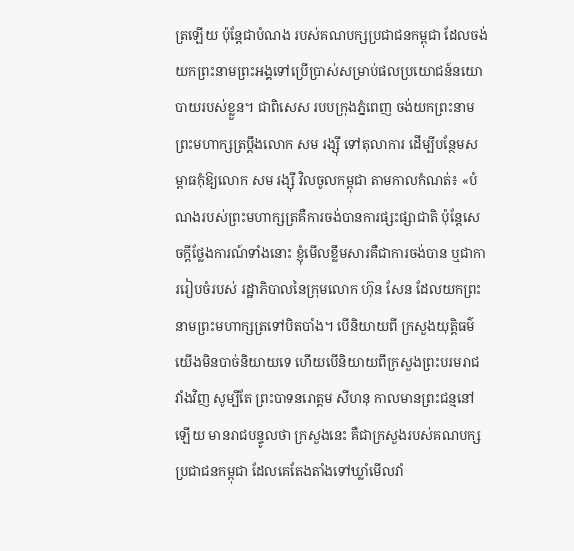ត្រឡើយ ប៉ុន្តែជាបំណង របស់គណបក្សប្រជាជនកម្ពុជា ដែលចង់យកព្រះនាមព្រះអង្គទៅប្រើប្រាស់សម្រាប់ផលប្រយោជន៍នយោបាយរបស់ខ្លួន។ ជាពិសេស របបក្រុងភ្នំពេញ ចង់យកព្រះនាមព្រះមហាក្សត្រប្ដឹងលោក សម រង្ស៊ី ទៅតុលាការ ដើម្បីបន្ថែមសម្ពាធកុំឱ្យលោក សម រង្ស៊ី វិលចូលកម្ពុជា តាមកាលកំណត់៖ «បំណងរបស់ព្រះមហាក្សត្រគឺការចង់បានការផ្សះផ្សាជាតិ ប៉ុន្តែសេចក្ដីថ្លែងការណ៍ទាំងនោះ ខ្ញុំមើលខ្លឹមសារគឺជាការចង់បាន ឬជាការរៀបចំរបស់ រដ្ឋាភិបាលនៃក្រុមលោក ហ៊ុន សែន ដែលយកព្រះនាមព្រះមហាក្សត្រទៅបិតបាំង។ បើនិយាយពី ក្រសួងយុត្តិធម៌យើងមិនបាច់និយាយទេ ហើយបើនិយាយពីក្រសួងព្រះបរមរាជវាំងវិញ សូម្បីតែ ព្រះបាទនរោត្តម សីហនុ កាលមានព្រះជន្មនៅឡើយ មានរាជបន្ទូលថា ក្រសួងនេះ គឺជាក្រសួងរបស់គណបក្សប្រជាជនកម្ពុជា ដែលគេតែងតាំងទៅឃ្លាំមើលវាំ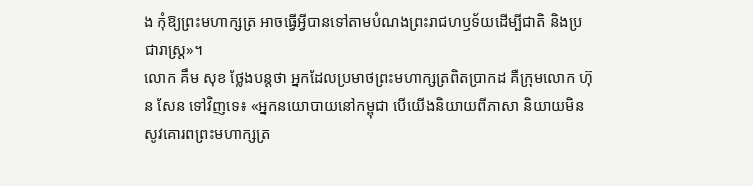ង កុំឱ្យព្រះមហាក្សត្រ អាចធ្វើអ្វីបានទៅតាមបំណងព្រះរាជហឫទ័យដើម្បីជាតិ និងប្រជារាស្ត្រ»។
លោក គឹម សុខ ថ្លែងបន្តថា អ្នកដែលប្រមាថព្រះមហាក្សត្រពិតប្រាកដ គឺក្រុមលោក ហ៊ុន សែន ទៅវិញទេ៖ «អ្នកនយោបាយនៅកម្ពុជា បើយើងនិយាយពីភាសា និយាយមិនសូវគោរពព្រះមហាក្សត្រ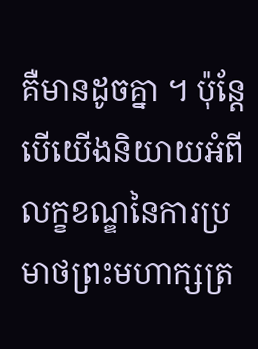គឺមានដូចគ្នា ។ ប៉ុន្តែបើយើងនិយាយអំពីលក្ខខណ្ឌនៃការប្រមាថព្រះមហាក្សត្រ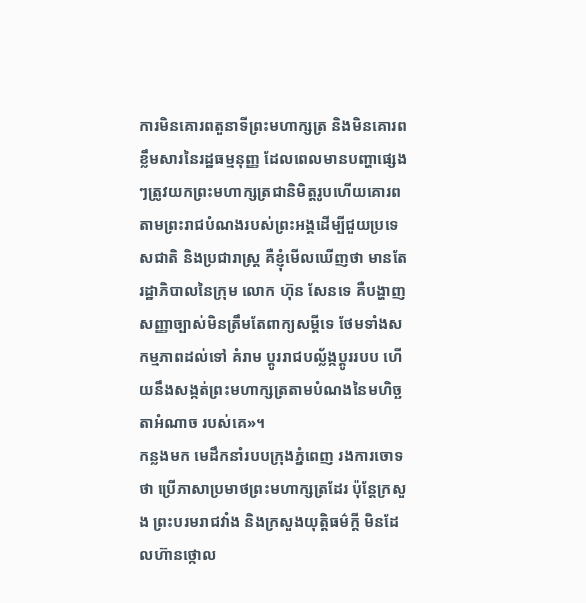ការមិនគោរពតួនាទីព្រះមហាក្សត្រ និងមិនគោរពខ្លឹមសារនៃរដ្ឋធម្មនុញ្ញ ដែលពេលមានបញ្ហាផ្សេងៗត្រូវយកព្រះមហាក្សត្រជានិមិត្តរូបហើយគោរពតាមព្រះរាជបំណងរបស់ព្រះអង្គដើម្បីជួយប្រទេសជាតិ និងប្រជារាស្ត្រ គឺខ្ញុំមើលឃើញថា មានតែរដ្ឋាភិបាលនៃក្រុម លោក ហ៊ុន សែនទេ គឺបង្ហាញសញ្ញាច្បាស់មិនត្រឹមតែពាក្យសម្តីទេ ថែមទាំងសកម្មភាពដល់ទៅ គំរាម ប្តូររាជបល្ល័ង្កប្ដូររបប ហើយនឹងសង្កត់ព្រះមហាក្សត្រតាមបំណងនៃមហិច្ឆតាអំណាច របស់គេ»។
កន្លងមក មេដឹកនាំរបបក្រុងភ្នំពេញ រងការចោទថា ប្រើភាសាប្រមាថព្រះមហាក្សត្រដែរ ប៉ុន្តែក្រសួង ព្រះបរមរាជវាំង និងក្រសួងយុត្តិធម៌ក្តី មិនដែលហ៊ានថ្កោល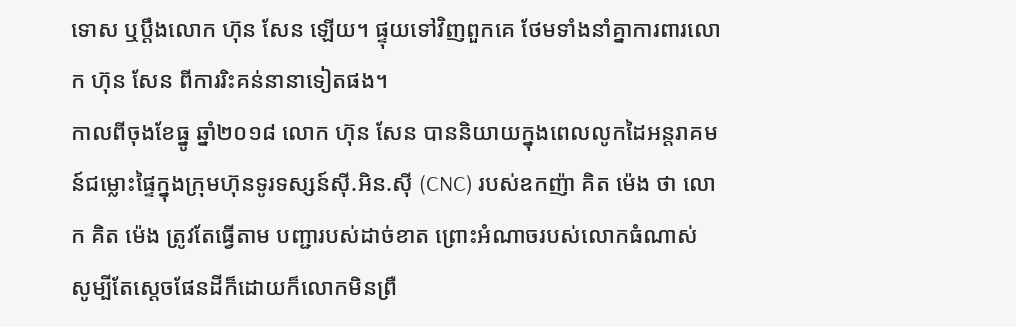ទោស ឬប្តឹងលោក ហ៊ុន សែន ឡើយ។ ផ្ទុយទៅវិញពួកគេ ថែមទាំងនាំគ្នាការពារលោក ហ៊ុន សែន ពីការរិះគន់នានាទៀតផង។
កាលពីចុងខែធ្នូ ឆ្នាំ២០១៨ លោក ហ៊ុន សែន បាននិយាយក្នុងពេលលូកដៃអន្តរាគមន៍ជម្លោះផ្ទៃក្នុងក្រុមហ៊ុនទូរទស្សន៍ស៊ី.អិន.ស៊ី (CNC) របស់ឧកញ៉ា គិត ម៉េង ថា លោក គិត ម៉េង ត្រូវតែធ្វើតាម បញ្ជារបស់ដាច់ខាត ព្រោះអំណាចរបស់លោកធំណាស់ សូម្បីតែស្ដេចផែនដីក៏ដោយក៏លោកមិនព្រឺ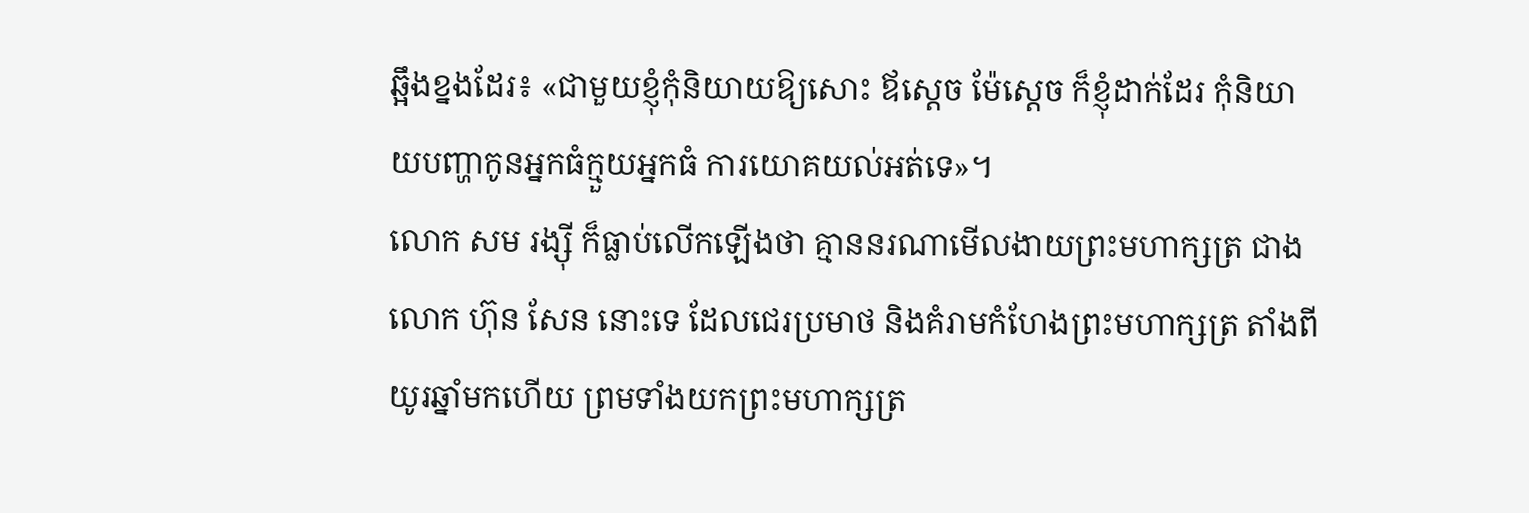ឆ្អឹងខ្នងដែរ៖ «ជាមួយខ្ញុំកុំនិយាយឱ្យសោះ ឪស្ដេច ម៉ែស្ដេច ក៏ខ្ញុំដាក់ដែរ កុំនិយាយបញ្ហាកូនអ្នកធំក្មួយអ្នកធំ ការយោគយល់អត់ទេ»។
លោក សម រង្ស៊ី ក៏ធ្លាប់លើកឡើងថា គ្មាននរណាមើលងាយព្រះមហាក្សត្រ ជាង លោក ហ៊ុន សែន នោះទេ ដែលជេរប្រមាថ និងគំរាមកំហែងព្រះមហាក្សត្រ តាំងពីយូរឆ្នាំមកហើយ ព្រមទាំងយកព្រះមហាក្សត្រ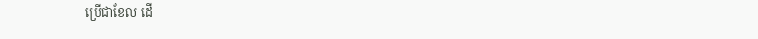ប្រើជាខែល ដើ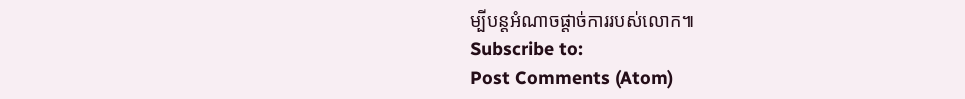ម្បីបន្តអំណាចផ្ដាច់ការរបស់លោក៕
Subscribe to:
Post Comments (Atom)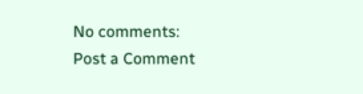No comments:
Post a Comment